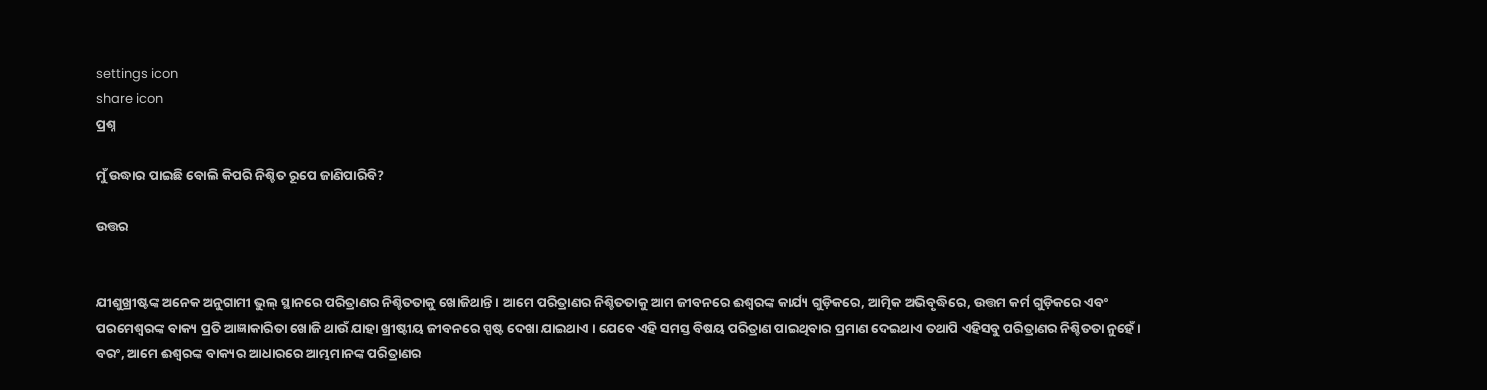settings icon
share icon
ପ୍ରଶ୍ନ

ମୁଁ ଉଦ୍ଧାର ପାଇଛି ବୋଲି କିପରି ନିଶ୍ଚିତ ରୂପେ ଜାଣିପାରିବି?

ଉତ୍ତର


ଯୀଶୁଖ୍ରୀଷ୍ଟଙ୍କ ଅନେକ ଅନୁଗାମୀ ଭୁଲ୍‍ ସ୍ଥାନରେ ପରିତ୍ରାଣର ନିଶ୍ଚିତତାକୁ ଖୋଜିଥାନ୍ତି । ଆମେ ପରିତ୍ରାଣର ନିଶ୍ଚିତତାକୁ ଆମ ଜୀବନରେ ଈଶ୍ଵରଙ୍କ କାର୍ଯ୍ୟ ଗୁଡ଼ିକରେ, ଆତ୍ମିକ ଅଭିବୃଦ୍ଧିରେ, ଉତ୍ତମ କର୍ମ ଗୁଡ଼ିକରେ ଏବଂ ପରମେଶ୍ଵରଙ୍କ ବାକ୍ୟ ପ୍ରତି ଆଜ୍ଞାକାରିତା ଖୋଜି ଥାଉଁ ଯାହା ଖ୍ରୀଷ୍ଟୀୟ ଜୀବନରେ ସ୍ପଷ୍ଟ ଦେଖା ଯାଇଥାଏ । ଯେବେ ଏହି ସମସ୍ତ ବିଷୟ ପରିତ୍ରାଣ ପାଇଥିବାର ପ୍ରମାଣ ଦେଇଥାଏ ତଥାପି ଏହିସବୁ ପରିତ୍ରାଣର ନିଶ୍ଚିତତା ନୁହେଁ । ବରଂ, ଆମେ ଈଶ୍ଵରଙ୍କ ବାକ୍ୟର ଆଧାରରେ ଆମ୍ଭମାନଙ୍କ ପରିତ୍ରାଣର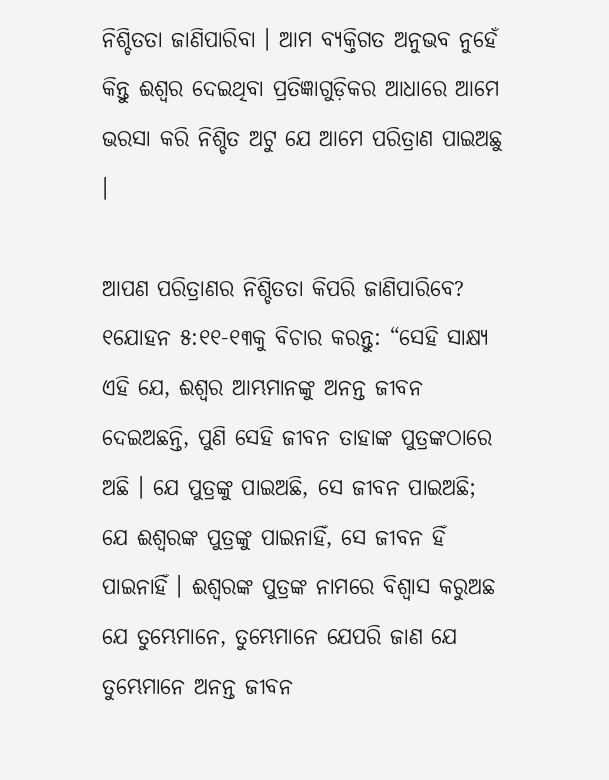ନିଶ୍ଚିତତା ଜାଣିପାରିବା । ଆମ ବ୍ୟକ୍ତିଗତ ଅନୁଭବ ନୁହେଁ କିନ୍ତୁ ଈଶ୍ଵର ଦେଇଥିବା ପ୍ରତିଜ୍ଞାଗୁଡ଼ିକର ଆଧାରେ ଆମେ ଭରସା କରି ନିଶ୍ଚିତ ଅଟୁ ଯେ ଆମେ ପରିତ୍ରାଣ ପାଇଅଛୁ ।

ଆପଣ ପରିତ୍ରାଣର ନିଶ୍ଚିତତା କିପରି ଜାଣିପାରିବେ? ୧ଯୋହନ ୫:୧୧-୧୩କୁ ବିଚାର କରନ୍ତୁ: “ସେହି ସାକ୍ଷ୍ୟ ଏହି ଯେ, ଈଶ୍ଵର ଆମ୍ଭମାନଙ୍କୁ ଅନନ୍ତ ଜୀବନ ଦେଇଅଛନ୍ତି, ପୁଣି ସେହି ଜୀବନ ତାହାଙ୍କ ପୁତ୍ରଙ୍କଠାରେ ଅଛି । ଯେ ପୁତ୍ରଙ୍କୁ ପାଇଅଛି, ସେ ଜୀବନ ପାଇଅଛି; ଯେ ଈଶ୍ଵରଙ୍କ ପୁତ୍ରଙ୍କୁ ପାଇନାହିଁ, ସେ ଜୀବନ ହିଁ ପାଇନାହିଁ । ଈଶ୍ଵରଙ୍କ ପୁତ୍ରଙ୍କ ନାମରେ ବିଶ୍ଵାସ କରୁଅଛ ଯେ ତୁମ୍ଭେମାନେ, ତୁମ୍ଭେମାନେ ଯେପରି ଜାଣ ଯେ ତୁମ୍ଭେମାନେ ଅନନ୍ତ ଜୀବନ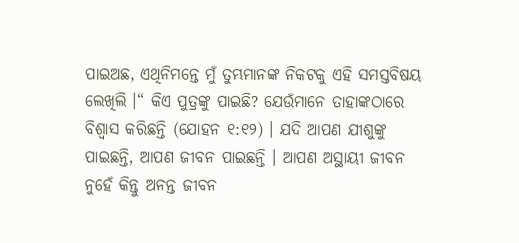ପାଇଅଛ, ଏଥିନିମନ୍ତେ ମୁଁ ତୁମ୍ଭମାନଙ୍କ ନିକଟକୁ ଏହି ସମସ୍ତବିଷୟ ଲେଖିଲି ।“ କିଏ ପୁତ୍ରଙ୍କୁ ପାଇଛି? ଯେଉଁମାନେ ତାହାଙ୍କଠାରେ ବିଶ୍ଵାସ କରିଛନ୍ତି (ଯୋହନ ୧:୧୨) । ଯଦି ଆପଣ ଯୀଶୁଙ୍କୁ ପାଇଛନ୍ତି, ଆପଣ ଜୀବନ ପାଇଛନ୍ତି । ଆପଣ ଅସ୍ଥାୟୀ ଜୀବନ ନୁହେଁ କିନ୍ତୁ ଅନନ୍ତ ଜୀବନ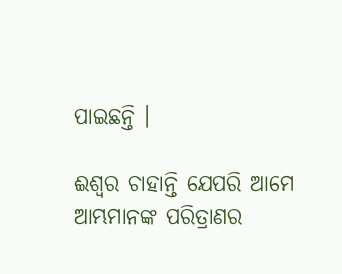ପାଇଛନ୍ତି ।

ଈଶ୍ଵର ଚାହାନ୍ତି ଯେପରି ଆମେ ଆମ୍ଭମାନଙ୍କ ପରିତ୍ରାଣର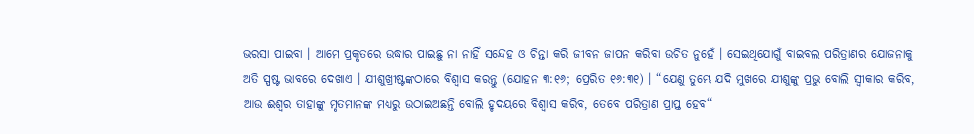ଭରସା ପାଇବା । ଆମେ ପ୍ରକୃତରେ ଉଦ୍ଧାର ପାଇଛୁ ନା ନାହିଁ ସନ୍ଦେହ ଓ ଚିନ୍ତା କରି ଜୀବନ ଜାପନ କରିବା ଉଚିତ ନୁହେଁ । ସେଇଥିଯୋଗୁଁ ବାଇବଲ ପରିତ୍ରାଣର ଯୋଜନାକୁ ଅତି ସ୍ପଷ୍ଟ ଭାବରେ ଦେଖାଏ । ଯୀଶୁଖ୍ରୀଷ୍ଟଙ୍କଠାରେ ବିଶ୍ଵାସ କରନ୍ତୁ (ଯୋହନ ୩:୧୬; ପ୍ରେରିତ ୧୬:୩୧) । “ଯେଣୁ ତୁମ୍ଭେ ଯଦି ମୁଖରେ ଯୀଶୁଙ୍କୁ ପ୍ରଭୁ ବୋଲି ସ୍ଵୀକାର କରିବ, ଆଉ ଈଶ୍ଵର ତାହାଙ୍କୁ ମୃତମାନଙ୍କ ମଧ୍ୟରୁ ଉଠାଇଅଛନ୍ତି ବୋଲି ହୃଦୟରେ ବିଶ୍ଵାସ କରିବ, ତେବେ ପରିତ୍ରାଣ ପ୍ରାପ୍ତ ହେବ“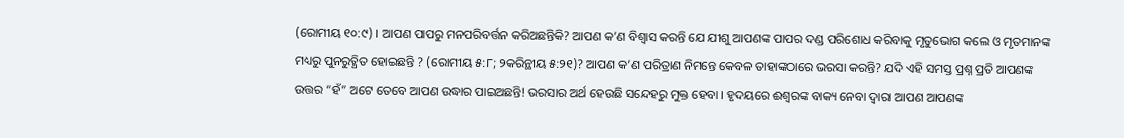(ରୋମୀୟ ୧୦:୯) । ଆପଣ ପାପରୁ ମନପରିବର୍ତ୍ତନ କରିଅଛନ୍ତିକି? ଆପଣ କ’ଣ ବିଶ୍ଵାସ କରନ୍ତି ଯେ ଯୀଶୁ ଆପଣଙ୍କ ପାପର ଦଣ୍ଡ ପରିଶୋଧ କରିବାକୁ ମୃତୁଭୋଗ କଲେ ଓ ମୃତମାନଙ୍କ ମଧ୍ୟରୁ ପୁନରୁତ୍ଥିତ ହୋଇଛନ୍ତି ? (ରୋମୀୟ ୫:୮; ୨କରିନ୍ଥୀୟ ୫:୨୧)? ଆପଣ କ’ଣ ପରିତ୍ରାଣ ନିମନ୍ତେ କେବଳ ତାହାଙ୍କଠାରେ ଭରସା କରନ୍ତି? ଯଦି ଏହି ସମସ୍ତ ପ୍ରଶ୍ନ ପ୍ରତି ଆପଣଙ୍କ ଉତ୍ତର “ହଁ” ଅଟେ ତେବେ ଆପଣ ଉଦ୍ଧାର ପାଇଅଛନ୍ତି! ଭରସାର ଅର୍ଥ ହେଉଛି ସନ୍ଦେହରୁ ମୁକ୍ତ ହେବା । ହୃଦୟରେ ଈଶ୍ଵରଙ୍କ ବାକ୍ୟ ନେବା ଦ୍ଵାରା ଆପଣ ଆପଣଙ୍କ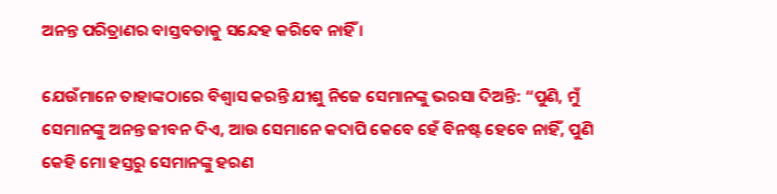ଅନନ୍ତ ପରିତ୍ରାଣର ବାସ୍ତବତାକୁ ସନ୍ଦେହ କରିବେ ନାହିଁ ।

ଯେଉଁମାନେ ତାହାଙ୍କଠାରେ ବିଶ୍ଵାସ କରନ୍ତି ଯୀଶୁ ନିଜେ ସେମାନଙ୍କୁ ଭରସା ଦିଅନ୍ତି: “ପୁଣି, ମୁଁ ସେମାନଙ୍କୁ ଅନନ୍ତ ଜୀବନ ଦିଏ, ଆଉ ସେମାନେ କଦାପି କେବେ ହେଁ ବିନଷ୍ଟ ହେବେ ନାହିଁ, ପୁଣି କେହି ମୋ ହସ୍ତରୁ ସେମାନଙ୍କୁ ହରଣ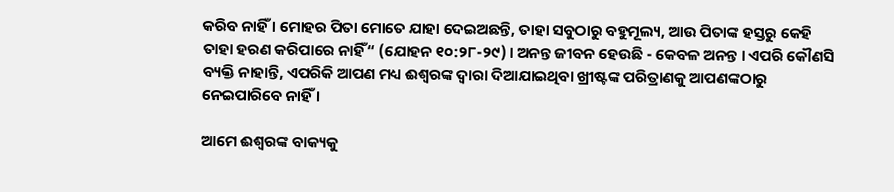କରିବ ନାହିଁ । ମୋହର ପିତା ମୋତେ ଯାହା ଦେଇଅଛନ୍ତି, ତାହା ସବୁଠାରୁ ବହୁମୂଲ୍ୟ, ଆଉ ପିତାଙ୍କ ହସ୍ତରୁ କେହି ତାହା ହରଣ କରିପାରେ ନାହିଁ“ (ଯୋହନ ୧୦:୨୮-୨୯) । ଅନନ୍ତ ଜୀବନ ହେଉଛି - କେବଳ ଅନନ୍ତ । ଏପରି କୌଣସି ବ୍ୟକ୍ତି ନାହାନ୍ତି, ଏପରିକି ଆପଣ ମଧ୍ୟ ଈଶ୍ଵରଙ୍କ ଦ୍ଵାରା ଦିଆଯାଇଥିବା ଖ୍ରୀଷ୍ଟଙ୍କ ପରିତ୍ରାଣକୁ ଆପଣଙ୍କଠାରୁ ନେଇପାରିବେ ନାହିଁ ।

ଆମେ ଈଶ୍ଵରଙ୍କ ବାକ୍ୟକୁ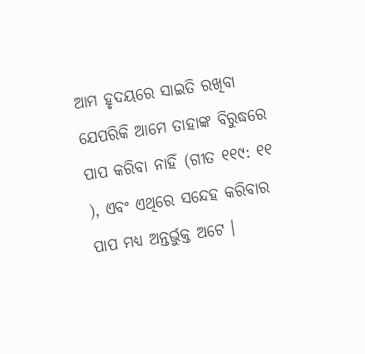ଆମ ହୃଦୟରେ ସାଇତି ରଖିବା ଯେପରିକି ଆମେ ତାହାଙ୍କ ବିରୁଦ୍ଧରେ ପାପ କରିବା ନାହିଁ (ଗୀତ ୧୧୯: ୧୧ ), ଏବଂ ଏଥିରେ ସନ୍ଦେହ କରିବାର ପାପ ମଧ୍ୟ ଅନ୍ତର୍ଭୁକ୍ତ ଅଟେ ।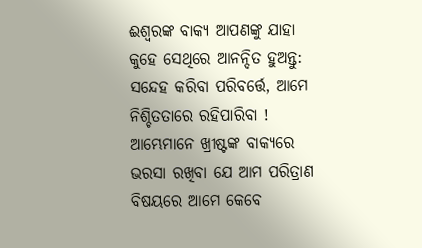ଈଶ୍ଵରଙ୍କ ବାକ୍ୟ ଆପଣଙ୍କୁ ଯାହା କୁହେ ସେଥିରେ ଆନନ୍ଦିତ ହୁଅନ୍ତୁ: ସନ୍ଦେହ କରିବା ପରିବର୍ତ୍ତେ, ଆମେ ନିଶ୍ଚିତତାରେ ରହିପାରିବା ! ଆମ୍ଭେମାନେ ଖ୍ରୀଷ୍ଟଙ୍କ ବାକ୍ୟରେ ଭରସା ରଖିବା ଯେ ଆମ ପରିତ୍ରାଣ ବିଷୟରେ ଆମେ କେବେ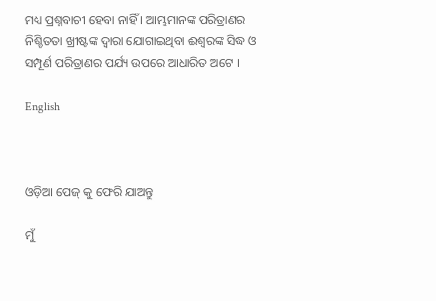ମଧ୍ୟ ପ୍ରଶ୍ନବାଚୀ ହେବା ନାହିଁ । ଆମ୍ଭମାନଙ୍କ ପରିତ୍ରାଣର ନିଶ୍ଚିତତା ଖ୍ରୀଷ୍ଟଙ୍କ ଦ୍ଵାରା ଯୋଗାଇଥିବା ଈଶ୍ଵରଙ୍କ ସିଦ୍ଧ ଓ ସମ୍ପୂର୍ଣ ପରିତ୍ରାଣର ପର୍ଯ୍ୟ ଉପରେ ଆଧାରିତ ଅଟେ ।

English



ଓଡ଼ିଆ ପେଜ୍ କୁ ଫେରି ଯାଅନ୍ତୁ

ମୁଁ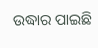ଉଦ୍ଧାର ପାଇଛି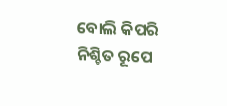ବୋଲି କିପରି ନିଶ୍ଚିତ ରୂପେ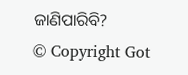ଜାଣିପାରିବି?
© Copyright Got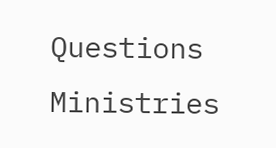Questions Ministries